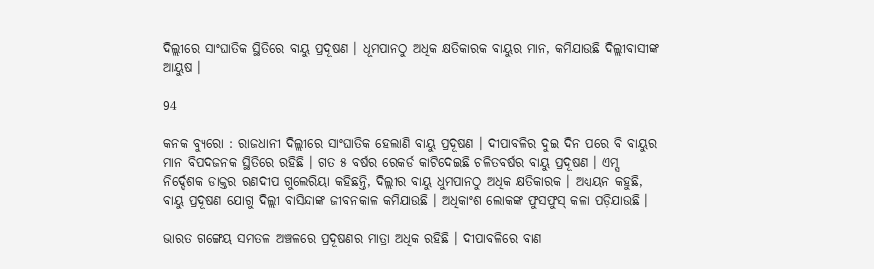ଦିଲ୍ଲୀରେ ସାଂଘାତିକ ସ୍ଥିତିରେ ବାୟୁ ପ୍ରଦୂଷଣ । ଧୂମପାନଠୁ ଅଧିକ କ୍ଷତିକାରକ ବାୟୁର ମାନ, କମିଯାଉଛି ଦିଲ୍ଲୀବାସୀଙ୍କ ଆୟୁଷ ।

94

କନକ ବ୍ୟୁରୋ : ରାଜଧାନୀ ଦିଲ୍ଲୀରେ ସାଂଘାତିକ ହେଲାଣି ବାୟୁ ପ୍ରଦୂଷଣ । ଦୀପାବଳିର ଦୁଇ ଦିନ ପରେ ବି ବାୟୁର ମାନ ବିପଦଜନକ ସ୍ଥିତିରେ ରହିଛି । ଗତ ୫ ବର୍ଷର ରେକର୍ଡ କାଟିଦେଇଛି ଚଳିତବର୍ଷର ବାୟୁ ପ୍ରଦୂଷଣ । ଏମ୍ସ ନିର୍ଦ୍ଦେଶକ ଡାକ୍ତର ରଣଦୀପ ଗୁଲେରିୟା କହିଛନ୍ତି, ଦିଲ୍ଲୀର ବାୟୁ ଧୁମପାନଠୁ ଅଧିକ କ୍ଷତିକାରକ । ଅଧ୍ୟୟନ କହୁଛି, ବାୟୁ ପ୍ରଦୂଷଣ ଯୋଗୁ ଦିଲ୍ଲୀ ବାସିନ୍ଦାଙ୍କ ଜୀବନକାଳ କମିଯାଉଛି । ଅଧିକାଂଶ ଲୋକଙ୍କ ଫୁସଫୁସ୍ କଳା ପଡ଼ିଯାଉଛି ।

ଭାରତ ଗଙ୍ଗେୟ ସମତଳ ଅଞ୍ଚଳରେ ପ୍ରଦୂଷଣର ମାତ୍ରା ଅଧିକ ରହିଛି । ଦୀପାବଳିରେ ବାଣ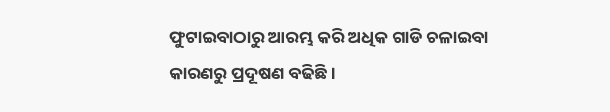ଫୁଟାଇବାଠାରୁ ଆରମ୍ଭ କରି ଅଧିକ ଗାଡି ଚଳାଇବା କାରଣରୁ ପ୍ରଦୂଷଣ ବଢିଛି ।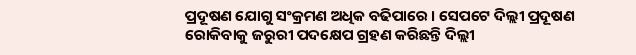ପ୍ରଦୂଷଣ ଯୋଗୁ ସଂକ୍ରମଣ ଅଧିକ ବଢିପାରେ । ସେପଟେ ଦିଲ୍ଲୀ ପ୍ରଦୂଷଣ ରୋକିବାକୁ ଜରୁରୀ ପଦକ୍ଷେପ ଗ୍ରହଣ କରିଛନ୍ତି ଦିଲ୍ଲୀ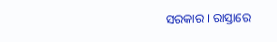ସରକାର । ରାସ୍ତାରେ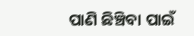ପାଣି ଛିଞ୍ଚିବା ପାଇଁ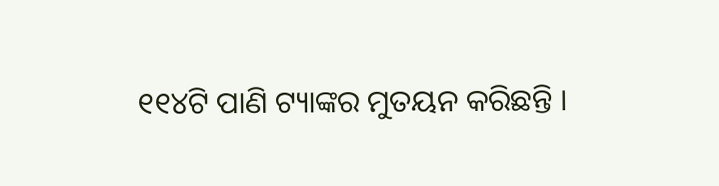୧୧୪ଟି ପାଣି ଟ୍ୟାଙ୍କର ମୁତୟନ କରିଛନ୍ତି ।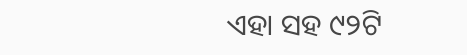ଏହା ସହ ୯୨ଟି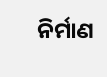ନିର୍ମାଣ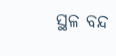ସ୍ଥଳ ବନ୍ଦ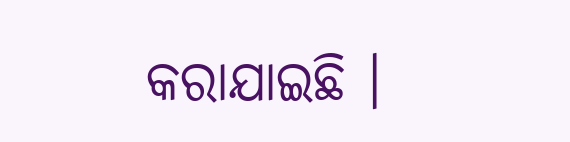କରାଯାଇଛି ।